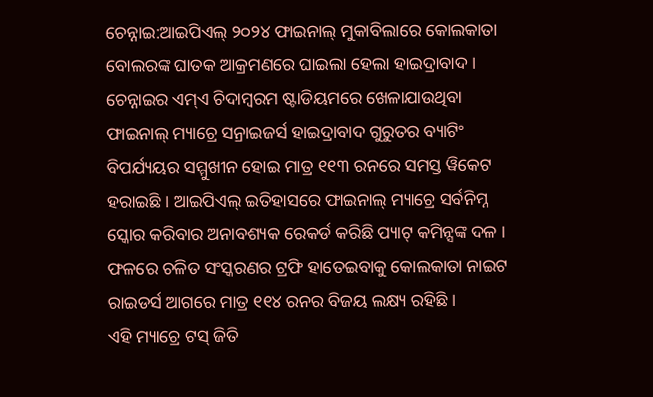ଚେନ୍ନାଇ:ଆଇପିଏଲ୍ ୨୦୨୪ ଫାଇନାଲ୍ ମୁକାବିଲାରେ କୋଲକାତା ବୋଲରଙ୍କ ଘାତକ ଆକ୍ରମଣରେ ଘାଇଲା ହେଲା ହାଇଦ୍ରାବାଦ । ଚେନ୍ନାଇର ଏମ୍ଏ ଚିଦାମ୍ବରମ ଷ୍ଟାଡିୟମରେ ଖେଳାଯାଉଥିବା ଫାଇନାଲ୍ ମ୍ୟାଚ୍ରେ ସନ୍ରାଇଜର୍ସ ହାଇଦ୍ରାବାଦ ଗୁରୁତର ବ୍ୟାଟିଂ ବିପର୍ଯ୍ୟୟର ସମ୍ମୁଖୀନ ହୋଇ ମାତ୍ର ୧୧୩ ରନରେ ସମସ୍ତ ୱିକେଟ ହରାଇଛି । ଆଇପିଏଲ୍ ଇତିହାସରେ ଫାଇନାଲ୍ ମ୍ୟାଚ୍ରେ ସର୍ବନିମ୍ନ ସ୍କୋର କରିବାର ଅନାବଶ୍ୟକ ରେକର୍ଡ କରିଛି ପ୍ୟାଟ୍ କମିନ୍ସଙ୍କ ଦଳ । ଫଳରେ ଚଳିତ ସଂସ୍କରଣର ଟ୍ରଫି ହାତେଇବାକୁ କୋଲକାତା ନାଇଟ ରାଇଡର୍ସ ଆଗରେ ମାତ୍ର ୧୧୪ ରନର ବିଜୟ ଲକ୍ଷ୍ୟ ରହିଛି ।
ଏହି ମ୍ୟାଚ୍ରେ ଟସ୍ ଜିତି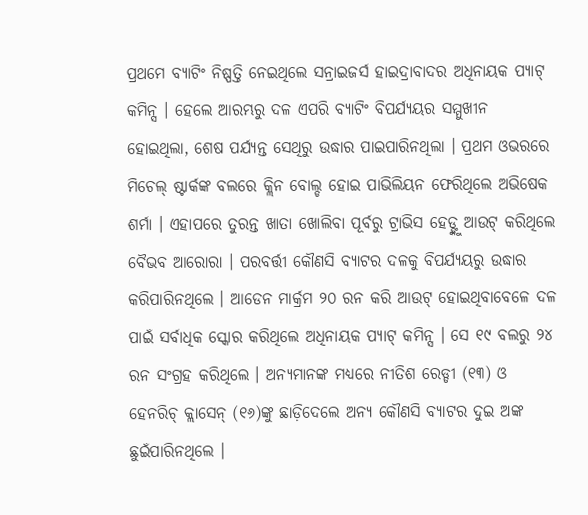ପ୍ରଥମେ ବ୍ୟାଟିଂ ନିଷ୍ପତ୍ତି ନେଇଥିଲେ ସନ୍ରାଇଜର୍ସ ହାଇଦ୍ରାବାଦର ଅଧିନାୟକ ପ୍ୟାଟ୍ କମିନ୍ସ । ହେଲେ ଆରମ୍ଭରୁ ଦଳ ଏପରି ବ୍ୟାଟିଂ ବିପର୍ଯ୍ୟୟର ସମ୍ମୁଖୀନ ହୋଇଥିଲା, ଶେଷ ପର୍ଯ୍ୟନ୍ତ ସେଥିରୁ ଉଦ୍ଧାର ପାଇପାରିନଥିଲା । ପ୍ରଥମ ଓଭରରେ ମିଚେଲ୍ ଷ୍ଟାର୍କଙ୍କ ବଲରେ କ୍ଲିନ ବୋଲ୍ଡ ହୋଇ ପାଭିଲିୟନ ଫେରିଥିଲେ ଅଭିଷେକ ଶର୍ମା । ଏହାପରେ ତୁରନ୍ତ ଖାତା ଖୋଲିବା ପୂର୍ବରୁ ଟ୍ରାଭିସ ହେଡ୍ଙ୍କୁ ଆଉଟ୍ କରିଥିଲେ ବୈଭବ ଆରୋରା । ପରବର୍ତ୍ତୀ କୌଣସି ବ୍ୟାଟର ଦଳକୁ ବିପର୍ଯ୍ୟୟରୁ ଉଦ୍ଧାର କରିପାରିନଥିଲେ । ଆଡେନ ମାର୍କ୍ରମ ୨୦ ରନ କରି ଆଉଟ୍ ହୋଇଥିବାବେଳେ ଦଳ ପାଇଁ ସର୍ବାଧିକ ସ୍କୋର କରିଥିଲେ ଅଧିନାୟକ ପ୍ୟାଟ୍ କମିନ୍ସ । ସେ ୧୯ ବଲରୁ ୨୪ ରନ ସଂଗ୍ରହ କରିଥିଲେ । ଅନ୍ୟମାନଙ୍କ ମଧ୍ୟରେ ନୀତିଶ ରେଡ୍ଡୀ (୧୩) ଓ ହେନରିଚ୍ କ୍ଲାସେନ୍ (୧୬)ଙ୍କୁ ଛାଡ଼ିଦେଲେ ଅନ୍ୟ କୌଣସି ବ୍ୟାଟର ଦୁଇ ଅଙ୍କ ଛୁଇଁପାରିନଥିଲେ ।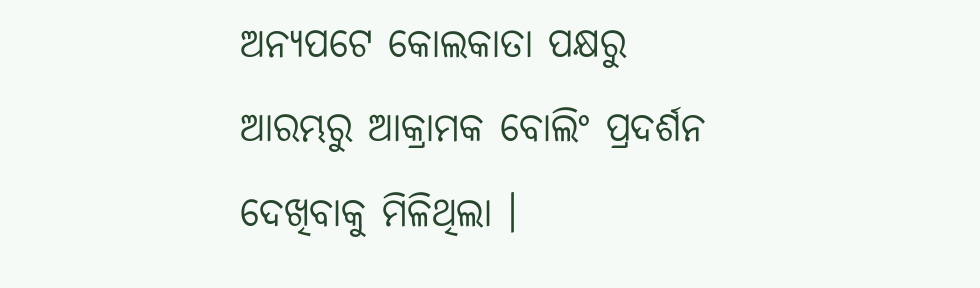ଅନ୍ୟପଟେ କୋଲକାତା ପକ୍ଷରୁ ଆରମ୍ଭରୁ ଆକ୍ରାମକ ବୋଲିଂ ପ୍ରଦର୍ଶନ ଦେଖିବାକୁ ମିଳିଥିଲା ।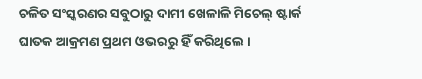ଚଳିତ ସଂସ୍କରଣର ସବୁଠାରୁ ଦାମୀ ଖେଳାଳି ମିଚେଲ୍ ଷ୍ଟାର୍କ ଘାତକ ଆକ୍ରମଣ ପ୍ରଥମ ଓଭରରୁ ହିଁ କରିଥିଲେ ।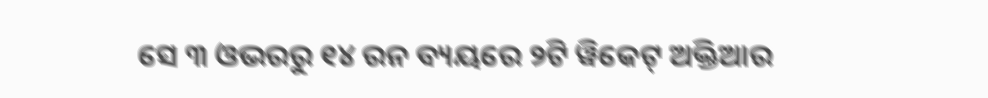ସେ ୩ ଓଭରରୁ ୧୪ ରନ ବ୍ୟୟରେ ୨ଟି ୱିକେଟ୍ ଅକ୍ତିଆର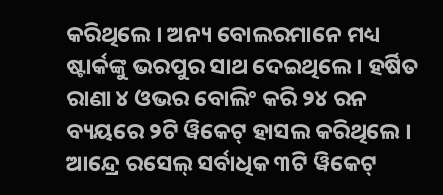କରିଥିଲେ । ଅନ୍ୟ ବୋଲରମାନେ ମଧ୍ୟ ଷ୍ଟାର୍କଙ୍କୁ ଭରପୁର ସାଥ ଦେଇଥିଲେ । ହର୍ଷିତ ରାଣା ୪ ଓଭର ବୋଲିଂ କରି ୨୪ ରନ ବ୍ୟୟରେ ୨ଟି ୱିକେଟ୍ ହାସଲ କରିଥିଲେ । ଆନ୍ଦ୍ରେ ରସେଲ୍ ସର୍ବାଧିକ ୩ଟି ୱିକେଟ୍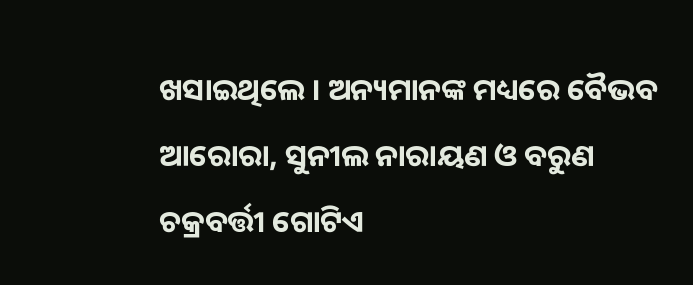ଖସାଇଥିଲେ । ଅନ୍ୟମାନଙ୍କ ମଧ୍ୟରେ ବୈଭବ ଆରୋରା, ସୁନୀଲ ନାରାୟଣ ଓ ବରୁଣ ଚକ୍ରବର୍ତ୍ତୀ ଗୋଟିଏ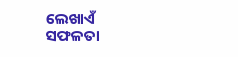ଲେଖାଏଁ ସଫଳତା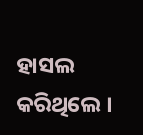ହାସଲ କରିଥିଲେ ।